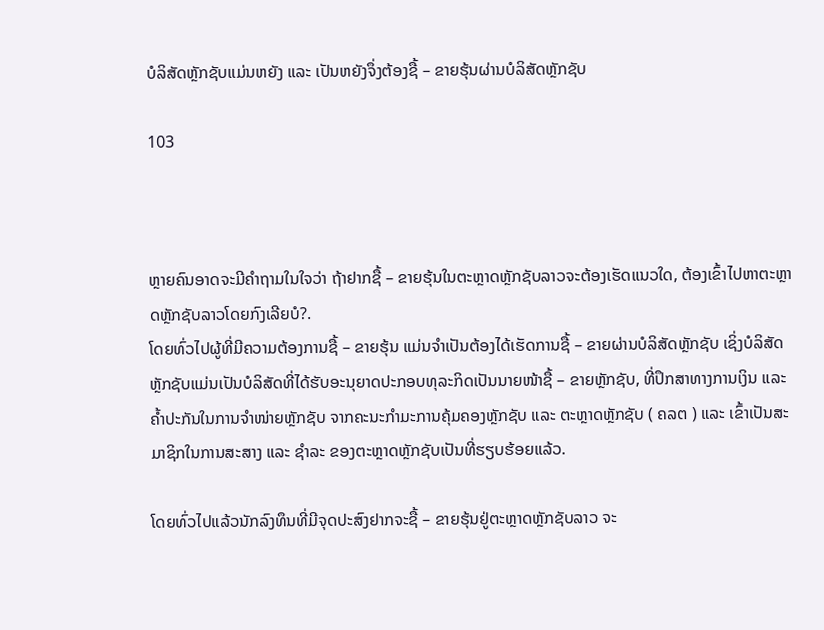ບໍລິສັດຫຼັກຊັບແມ່ນຫຍັງ ແລະ ເປັນຫຍັງຈຶ່ງຕ້ອງຊື້ – ຂາຍຮຸ້ນຜ່ານບໍລິສັດຫຼັກຊັບ

103



ຫຼາຍຄົນອາດຈະມີຄໍາຖາມໃນໃຈວ່າ ຖ້າຢາກຊື້ – ຂາຍຮຸ້ນໃນຕະຫຼາດຫຼັກຊັບລາວຈະຕ້ອງເຮັດແນວໃດ, ຕ້ອງເຂົ້າໄປຫາຕະຫຼາດຫຼັກຊັບລາວໂດຍກົງເລີຍບໍ?.
ໂດຍທົ່ວໄປຜູ້ທີ່ມີຄວາມຕ້ອງການຊື້ – ຂາຍຮຸ້ນ ແມ່ນຈຳເປັນຕ້ອງໄດ້ເຮັດການຊື້ – ຂາຍຜ່ານບໍລິສັດຫຼັກຊັບ ເຊິ່ງບໍລິສັດຫຼັກຊັບແມ່ນເປັນບໍລິສັດທີ່ໄດ້ຮັບອະນຸຍາດປະກອບທຸລະກິດເປັນນາຍໜ້າຊື້ – ຂາຍຫຼັກຊັບ, ທີ່ປຶກສາທາງການເງິນ ແລະ ຄ້ຳປະກັນໃນການຈຳໜ່າຍຫຼັກຊັບ ຈາກຄະນະກຳມະການຄຸ້ມຄອງຫຼັກຊັບ ແລະ ຕະຫຼາດຫຼັກຊັບ ( ຄລຕ ) ແລະ ເຂົ້າເປັນສະມາຊິກໃນການສະສາງ ແລະ ຊຳລະ ຂອງຕະຫຼາດຫຼັກຊັບເປັນທີ່ຮຽບຮ້ອຍແລ້ວ.

ໂດຍທົ່ວໄປແລ້ວນັກລົງທຶນທີ່ມີຈຸດປະສົງຢາກຈະຊື້ – ຂາຍຮຸ້ນຢູ່ຕະຫຼາດຫຼັກຊັບລາວ ຈະ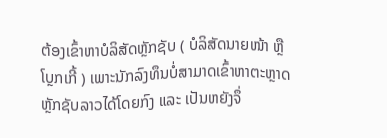ຕ້ອງເຂົ້າຫາບໍລິສັດຫຼັກຊັບ ( ບໍລິສັດນາຍໜ້າ ຫຼື ໂບຼກເກີ້ ) ເພາະນັກລົງທຶນບໍ່ສາມາດເຂົ້າຫາຕະຫຼາດຫຼັກຊັບລາວໄດ້ໂດຍກົງ ແລະ ເປັນຫຍັງຈຶ່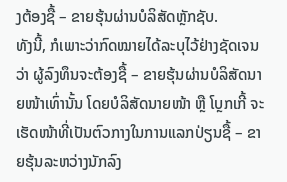ງຕ້ອງຊື້ – ຂາຍຮຸ້ນຜ່ານບໍລິສັດຫຼັກຊັບ.
ທັງນີ້, ກໍເພາະວ່າກົດໝາຍໄດ້ລະບຸໄວ້ຢ່າງຊັດເຈນວ່າ ຜູ້ລົງທຶນຈະຕ້ອງຊື້ – ຂາຍຮຸ້ນຜ່ານບໍລິສັດນາຍໜ້າເທົ່ານັ້ນ ໂດຍບໍລິສັດນາຍໜ້າ ຫຼື ໂບຼກເກີ້ ຈະເຮັດໜ້າທີ່ເປັນຕົວກາງໃນການແລກປ່ຽນຊື້ – ຂາຍຮຸ້ນລະຫວ່າງນັກລົງ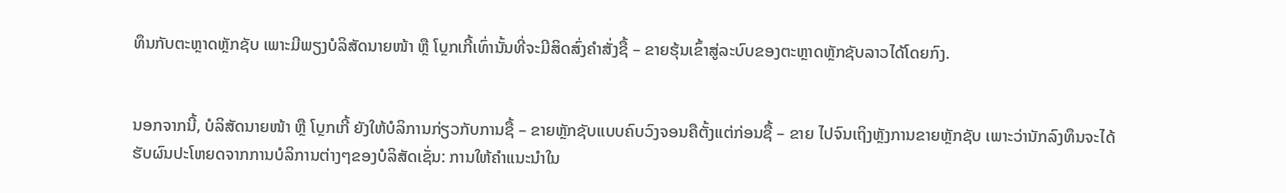ທຶນກັບຕະຫຼາດຫຼັກຊັບ ເພາະມີພຽງບໍລິສັດນາຍໜ້າ ຫຼື ໂບຼກເກີ້ເທົ່ານັ້ນທີ່ຈະມີສິດສົ່ງຄໍາສັ່ງຊື້ – ຂາຍຮຸ້ນເຂົ້າສູ່ລະບົບຂອງຕະຫຼາດຫຼັກຊັບລາວໄດ້ໂດຍກົງ.


ນອກຈາກນີ້, ບໍລິສັດນາຍໜ້າ ຫຼື ໂບຼກເກີ້ ຍັງໃຫ້ບໍລິການກ່ຽວກັບການຊື້ – ຂາຍຫຼັກຊັບແບບຄົບວົງຈອນຄືຕັ້ງແຕ່ກ່ອນຊື້ – ຂາຍ ໄປຈົນເຖິງຫຼັງການຂາຍຫຼັກຊັບ ເພາະວ່ານັກລົງທຶນຈະໄດ້ຮັບຜົນປະໂຫຍດຈາກການບໍລິການຕ່າງໆຂອງບໍລິສັດເຊັ່ນ: ການໃຫ້ຄຳແນະນໍາໃນ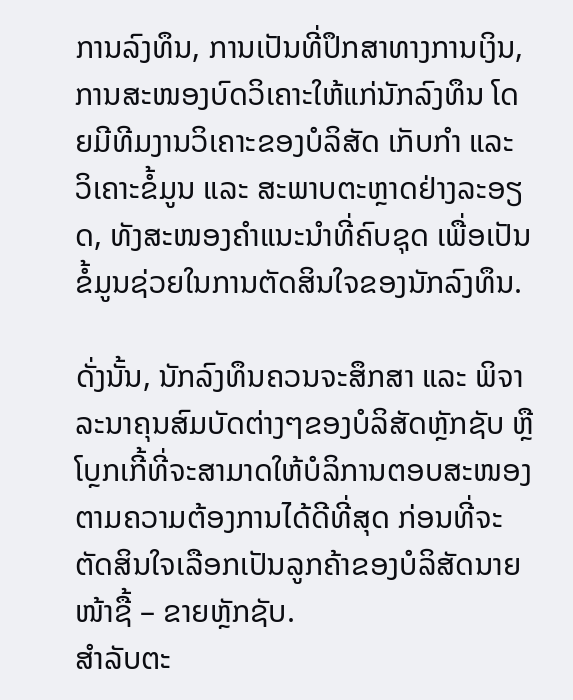ການລົງທຶນ, ການເປັນທີ່ປຶກສາທາງການເງິນ, ການສະໜອງບົດວິເຄາະໃຫ້ແກ່ນັກລົງທຶນ ໂດຍມີທີມງານວິເຄາະຂອງບໍລິສັດ ເກັບກຳ ແລະ ວິເຄາະຂໍ້ມູນ ແລະ ສະພາບຕະຫຼາດຢ່າງລະອຽດ, ທັງສະໜອງຄຳແນະນຳທີ່ຄົບຊຸດ ເພື່ອເປັນຂໍ້ມູນຊ່ວຍໃນການຕັດສິນໃຈຂອງນັກລົງທຶນ.

ດັ່ງນັ້ນ, ນັກລົງທຶນຄວນຈະສຶກສາ ແລະ ພິຈາລະນາຄຸນສົມບັດຕ່າງໆຂອງບໍລິສັດຫຼັກຊັບ ຫຼື ໂບຼກເກີ້ທີ່ຈະສາມາດໃຫ້ບໍລິການຕອບສະໜອງຕາມຄວາມຕ້ອງການໄດ້ດີທີ່ສຸດ ກ່ອນທີ່ຈະຕັດສິນໃຈເລືອກເປັນລູກຄ້າຂອງບໍລິສັດນາຍໜ້າຊື້ – ຂາຍຫຼັກຊັບ.
ສໍາລັບຕະ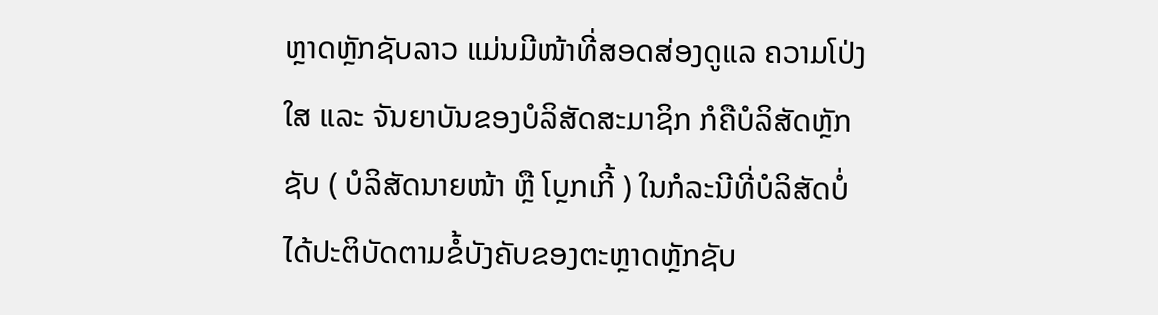ຫຼາດຫຼັກຊັບລາວ ແມ່ນມີໜ້າທີ່ສອດສ່ອງດູແລ ຄວາມໂປ່ງໃສ ແລະ ຈັນຍາບັນຂອງບໍລິສັດສະມາຊິກ ກໍຄືບໍລິສັດຫຼັກຊັບ ( ບໍລິສັດນາຍໜ້າ ຫຼື ໂບຼກເກີ້ ) ໃນກໍລະນີທີ່ບໍລິສັດບໍ່ໄດ້ປະຕິບັດຕາມຂໍ້ບັງຄັບຂອງຕະຫຼາດຫຼັກຊັບ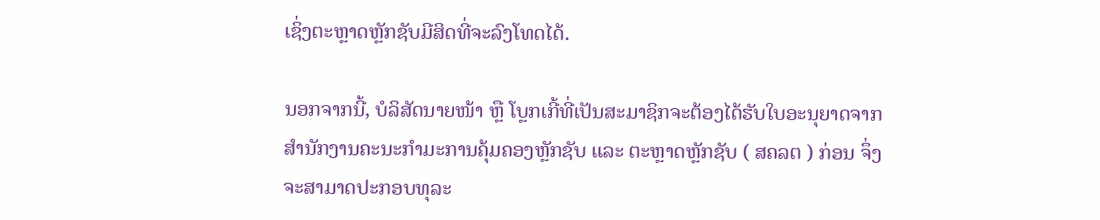ເຊິ່ງຕະຫຼາດຫຼັກຊັບມີສິດທີ່ຈະລົງໂທດໄດ້.

ນອກຈາກນີ້, ບໍລິສັດນາຍໜ້າ ຫຼື ໂບຼກເກີ້ທີ່ເປັນສະມາຊິກຈະຕ້ອງໄດ້ຮັບໃບອະນຸຍາດຈາກສໍານັກງານຄະນະກໍາມະການຄຸ້ມຄອງຫຼັກຊັບ ແລະ ຕະຫຼາດຫຼັກຊັບ ( ສຄລຕ ) ກ່ອນ ຈຶ່ງຈະສາມາດປະກອບທຸລະ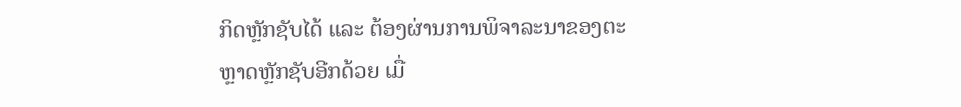ກິດຫຼັກຊັບໄດ້ ແລະ ຕ້ອງຜ່ານການພິຈາລະນາຂອງຕະຫຼາດຫຼັກຊັບອີກດ້ວຍ ເມື່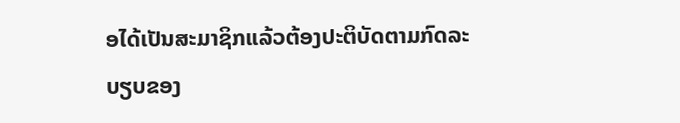ອໄດ້ເປັນສະມາຊິກແລ້ວຕ້ອງປະຕິບັດຕາມກົດລະບຽບຂອງ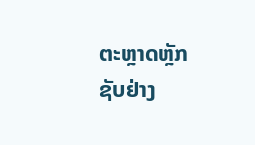ຕະຫຼາດຫຼັກຊັບຢ່າງ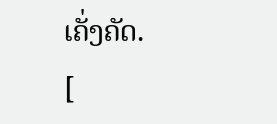ເຄັ່ງຄັດ.
[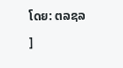ໂດຍ: ຕລຊລ ]